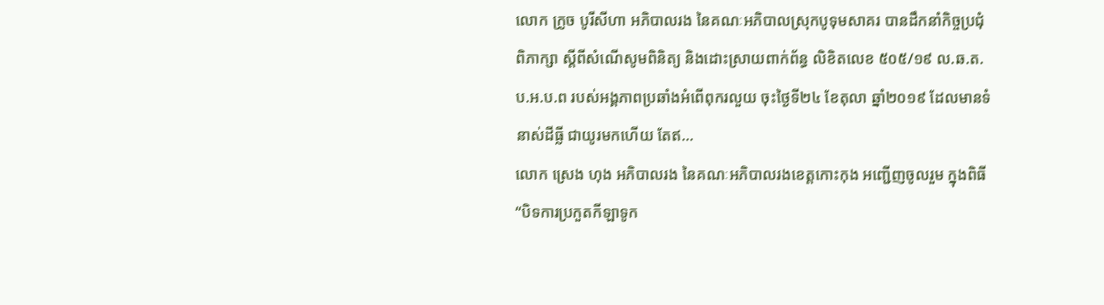លោក ក្រូច បូរីសីហា អភិបាលរង នៃគណៈអភិបាលស្រុកបូទុមសាគរ បានដឹកនាំកិច្ចប្រជុំពិភាក្សា ស្ដីពីសំណើសូមពិនិត្យ និងដោះស្រាយពាក់ព័ន្ធ លិខិតលេខ ៥០៥/១៩ ល.ឆ.ត.ប.អ.ប.ព របស់អង្គភាពប្រឆាំងអំពើពុករលួយ ចុះថ្ងៃទី២៤ ខែតុលា ឆ្នាំ២០១៩ ដែលមានទំនាស់ដីធ្លី ជាយូរមកហើយ តែឥ...
លោក ស្រេង ហុង អភិបាលរង នៃគណៈអភិបាលរងខេត្តកោះកុង អញ្ជើញចូលរួម ក្នុងពិធី “បិទការប្រកួតកីឡាទូក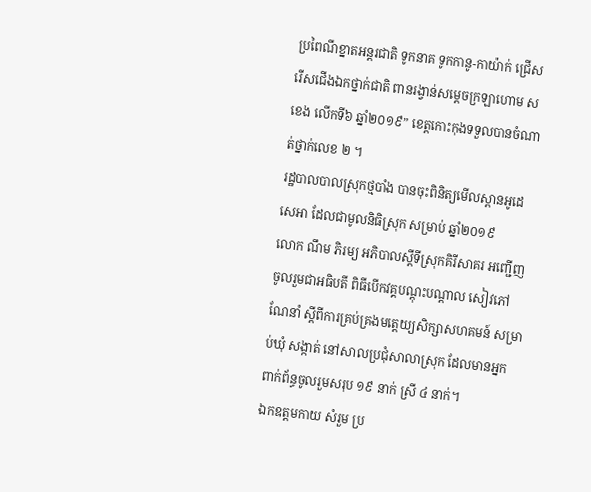ប្រពៃណីខ្នាតអន្តរជាតិ ទូកនាគ ទូកកានូ-កាយ៉ាក់ ជ្រើសរើសជើងឯកថ្នាក់ជាតិ ពានរង្វាន់សម្តេចក្រឡាហោម ស ខេង លើកទី៦ ឆ្នាំ២០១៩” ខេត្តកោះកុងទទួលបានចំណាត់ថ្នាក់លេខ ២ ។
រដ្ឋបាលបាលស្រុកថ្មបាំង បានចុះពិនិត្យមើលស្ពានអូដេសេអា ដែលជាមូលនិធិស្រុក សម្រាប់ ឆ្នាំ២០១៩
លោក ណឹម ភិរម្យ អភិបាលស្តីទីស្រុកគិរីសាគរ អញ្ជើញចូលរួមជាអធិបតី ពិធីបើកវគ្គបណ្តុះបណ្តាល សៀវភៅណែនាំ ស្តីពីការគ្រប់គ្រងមត្តេយ្យសិក្សាសហគមន៍ សម្រាប់ឃុំ សង្កាត់ នៅសាលប្រជុំសាលាស្រុក ដែលមានអ្នកពាក់ព័ន្ធចូលរួមសរុប ១៩ នាក់ ស្រី ៤ នាក់។
ឯកឧត្តមកាយ សំរួម ប្រ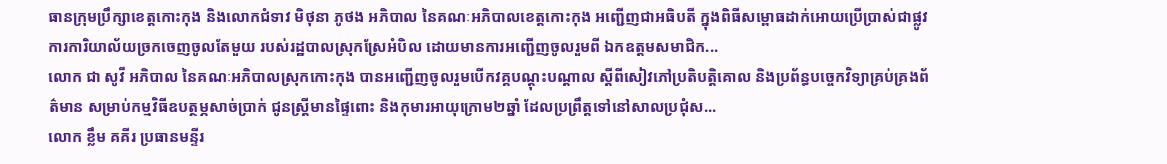ធានក្រុមប្រឹក្សាខេត្តកោះកុង និងលោកជំទាវ មិថុនា ភូថង អភិបាល នៃគណៈអភិបាលខេត្តកោះកុង អញ្ជើញជាអធិបតី ក្នុងពិធីសម្ពោធដាក់អោយប្រើប្រាស់ជាផ្លូវការការិយាល័យច្រកចេញចូលតែមួយ របស់រដ្ឋបាលស្រុកស្រែអំបិល ដោយមានការអញ្ជើញចូលរួមពី ឯកឧត្តមសមាជិក...
លោក ជា សូវី អភិបាល នៃគណៈអភិបាលស្រុកកោះកុង បានអញ្ជើញចូលរួមបើកវគ្គបណ្តុះបណ្តាល ស្តីពីសៀវភៅប្រតិបត្តិគោល និងប្រព័ន្ធបច្ចេកវិទ្យាគ្រប់គ្រងព័ត៌មាន សម្រាប់កម្មវិធីឧបត្ថម្ភសាច់ប្រាក់ ជូនស្រ្តីមានផ្ទៃពោះ និងកុមារអាយុក្រោម២ឆ្នាំ ដែលប្រព្រឹត្តទៅនៅសាលប្រជុំស...
លោក ខ្លឹម គគីរ ប្រធានមន្ទីរ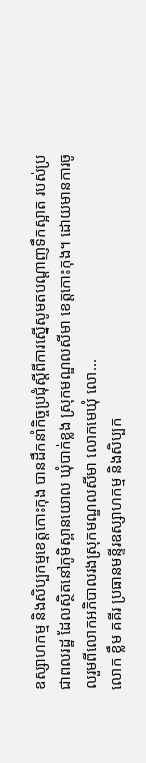ឧស្សាហកម្ម និងសិប្បកម្មខេត្តកោះកុង បានដឹកនាំកិច្ចប្រជុំស្តីពីការស្នើសូមតបណ្តាញទឹកស្អាត របស់ប្រជាពលរដ្ឋ ដែលស្ថិតនៅភូមិស្ពានយោល ឃុំបាក់ខ្លង ស្រុកមណ្ឌលសីមា ខេត្តកោះកុង។ ដោយមានការចូលរួមពីលោកអភិបាលរងស្រុកមណ្ឌលសីមា លោកមេឃុំ លោ...
លោក ខ្លឹម គគីរ ប្រធានមន្ទីរឧស្សាហកម្ម និងសិប្បក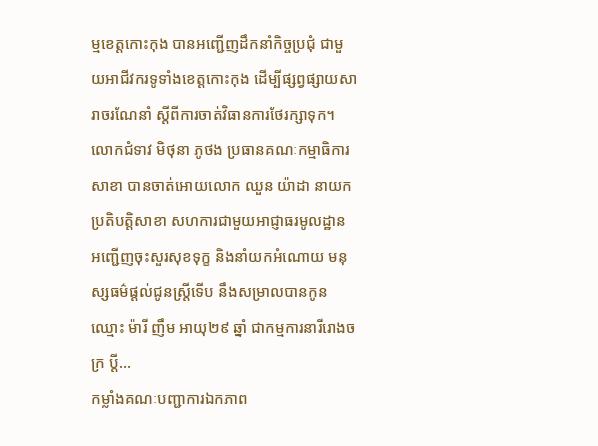ម្មខេត្តកោះកុង បានអញ្ជើញដឹកនាំកិច្ចប្រជុំ ជាមួយអាជីវករទូទាំងខេត្តកោះកុង ដើម្បីផ្សព្វផ្សាយសារាចរណែនាំ ស្តីពីការចាត់វិធានការថែរក្សាទុក។
លោកជំទាវ មិថុនា ភូថង ប្រធានគណៈកម្មាធិការសាខា បានចាត់អោយលោក ឈួន យ៉ាដា នាយកប្រតិបត្តិសាខា សហការជាមួយអាជ្ញាធរមូលដ្ឋាន អញ្ជើញចុះសួរសុខទុក្ខ និងនាំយកអំណោយ មនុស្សធម៌ផ្តល់ជូនស្ត្រីទើប នឹងសម្រាលបានកូន ឈ្មោះ ម៉ារី ញឹម អាយុ២៩ ឆ្នាំ ជាកម្មការនារីរោងចក្រ ប្តី...
កម្លាំងគណៈបញ្ជាការឯកភាព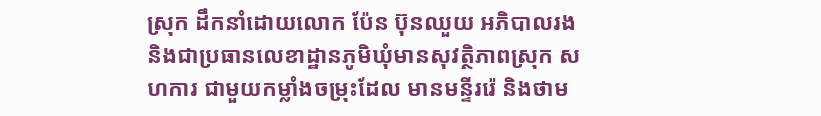ស្រុក ដឹកនាំដោយលោក ប៉ែន ប៊ុនឈួយ អភិបាលរង និងជាប្រធានលេខាដ្ឋានភូមិឃុំមានសុវត្ថិភាពស្រុក សហការ ជាមួយកម្លាំងចម្រុះដែល មានមន្ទីររ៉េ និងថាម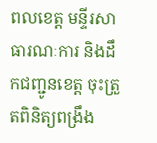ពលខេត្ត មន្ទីរសាធារណៈការ និងដឹកជញ្ជូនខេត្ត ចុះត្រួតពិនិត្យពង្រឹង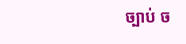ច្បាប់ ច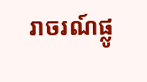រាចរណ៍ផ្លូ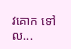វគោក ទៅល...